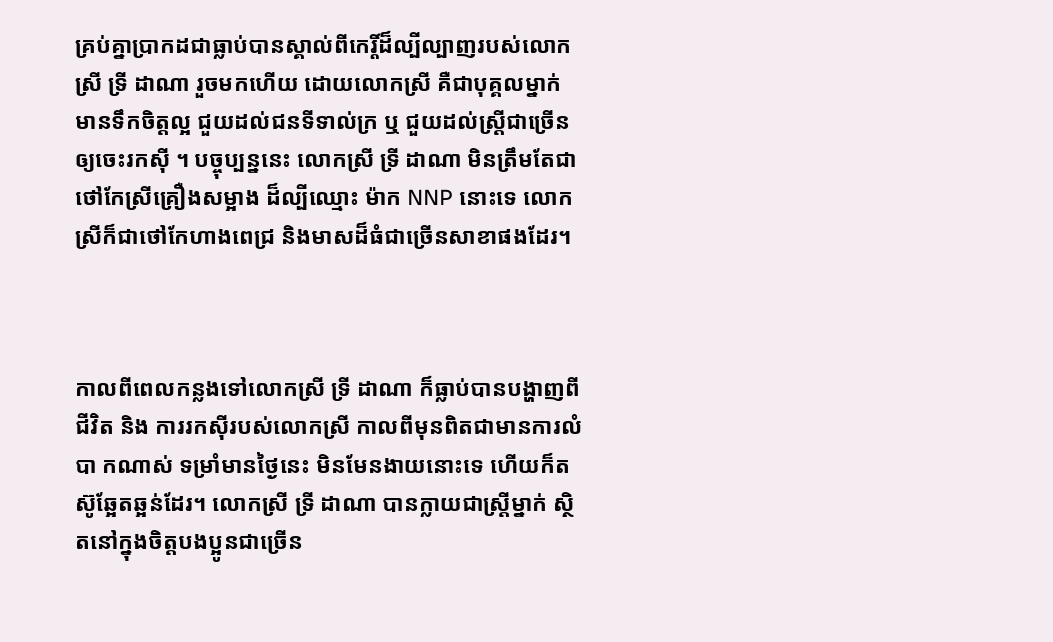គ្រប់គ្នាប្រាកដជាធ្លាប់បានស្គាល់ពីកេរ្តិ៍ដ៏ល្បីល្បាញរបស់លោកស្រី ទ្រី ដាណា រួចមកហើយ ដោយលោកស្រី គឺជាបុគ្គលម្នាក់ មានទឹកចិត្តល្អ ជួយដល់ជនទីទាល់ក្រ ឬ ជួយដល់ស្រ្តីជាច្រើន ឲ្យចេះរកស៊ី ។ បច្ចុប្បន្ននេះ លោកស្រី ទ្រី ដាណា មិនត្រឹមតែជាថៅកែស្រីគ្រឿងសម្អាង ដ៏ល្បីឈ្មោះ ម៉ាក NNP នោះទេ លោកស្រីក៏ជាថៅកែហាងពេជ្រ និងមាសដ៏ធំជាច្រើនសាខាផងដែរ។



កាលពីពេលកន្លងទៅលោកស្រី ទ្រី ដាណា ក៏ធ្លាប់បានបង្ហាញពីជីវិត និង ការរកស៊ីរបស់លោកស្រី កាលពីមុនពិតជាមានការលំបា កណាស់ ទម្រាំមានថ្ងៃនេះ មិនមែនងាយនោះទេ ហើយក៏តស៊ូឆ្អែតឆ្អន់ដែរ។ លោកស្រី ទ្រី ដាណា បានក្លាយជាស្រ្តីម្នាក់ ស្ថិតនៅក្នុងចិត្តបងប្អូនជាច្រើន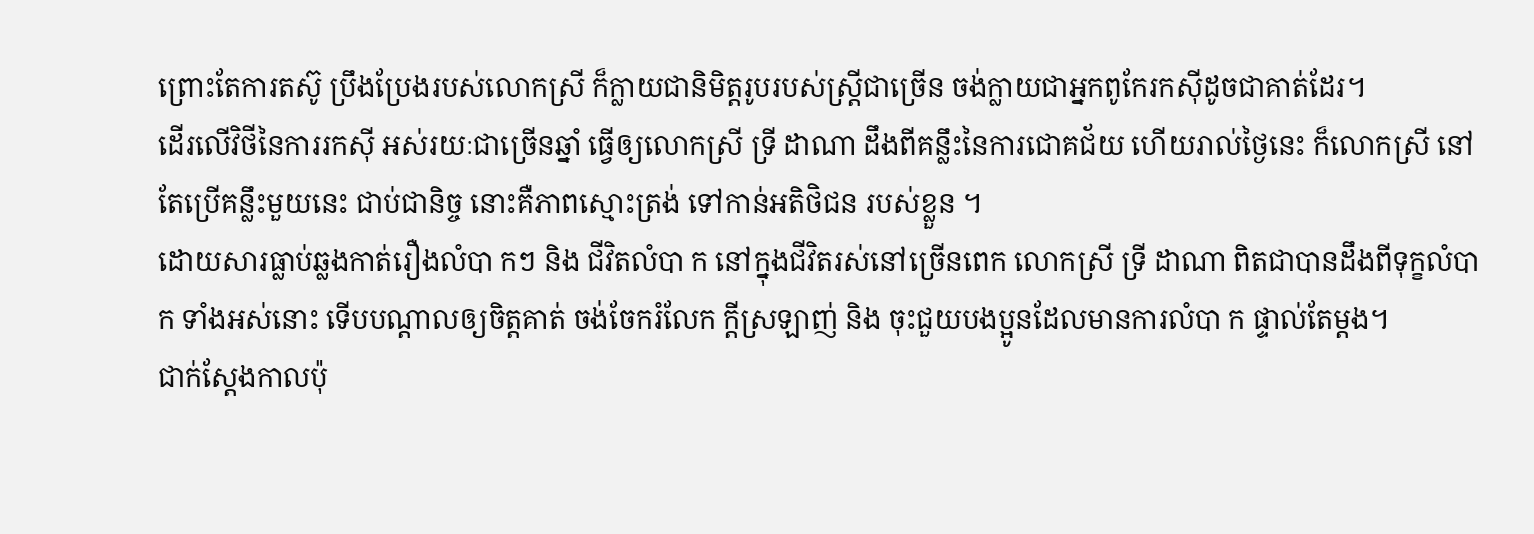ព្រោះតែការតស៊ូ ប្រឹងប្រែងរបស់លោកស្រី ក៏ក្លាយជានិមិត្តរូបរបស់ស្រ្តីជាច្រើន ចង់ក្លាយជាអ្នកពូកែរកស៊ីដូចជាគាត់ដែរ។
ដើរលើវិថីនៃការរកស៊ី អស់រយៈជាច្រើនឆ្នាំ ធ្វើឲ្យលោកស្រី ទ្រី ដាណា ដឹងពីគន្លឹះនៃការជោគជ័យ ហើយរាល់ថ្ងៃនេះ ក៏លោកស្រី នៅតែប្រើគន្លឹះមួយនេះ ជាប់ជានិច្ច នោះគឺភាពស្មោះត្រង់ ទៅកាន់អតិថិជន របស់ខ្លួន ។
ដោយសារធ្លាប់ឆ្លងកាត់រឿងលំបា កៗ និង ជីវិតលំបា ក នៅក្នុងជីវិតរស់នៅច្រើនពេក លោកស្រី ទ្រី ដាណា ពិតជាបានដឹងពីទុក្ខលំបា ក ទាំងអស់នោះ ទើបបណ្តាលឲ្យចិត្តគាត់ ចង់ចែករំលែក ក្តីស្រឡាញ់ និង ចុះជួយបងប្អូនដែលមានការលំបា ក ផ្ទាល់តែម្តង។
ជាក់ស្តែងកាលប៉ុ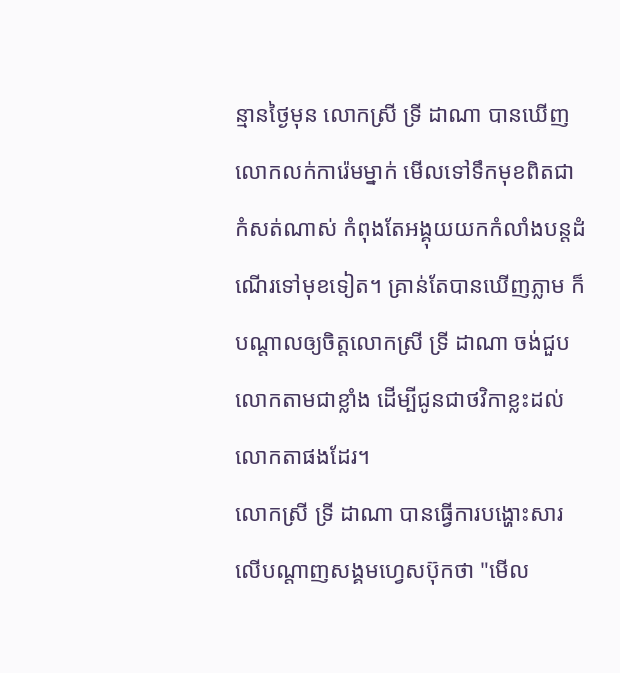ន្មានថ្ងៃមុន លោកស្រី ទ្រី ដាណា បានឃើញលោកលក់ការ៉េមម្នាក់ មើលទៅទឹកមុខពិតជាកំសត់ណាស់ កំពុងតែអង្គុយយកកំលាំងបន្តដំណើរទៅមុខទៀត។ គ្រាន់តែបានឃើញភ្លាម ក៏បណ្តាលឲ្យចិត្តលោកស្រី ទ្រី ដាណា ចង់ជួប លោកតាមជាខ្លាំង ដើម្បីជូនជាថវិកាខ្លះដល់លោកតាផងដែរ។
លោកស្រី ទ្រី ដាណា បានធ្វើការបង្ហោះសារលើបណ្តាញសង្គមហ្វេសប៊ុកថា "មើល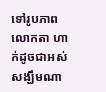ទៅរូបភាពលោកតា ហាក់ដូចជាអស់សង្ឃឹមណា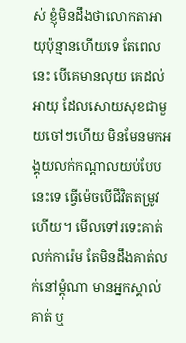ស់ ខ្ញុំមិនដឹងថាលោកតាអាយុប៉ុន្មានហើយទេ តែពេលនេះ បើគេមានលុយ គេដល់អាយុ ដែលសោយសុខជាមួយចៅៗហើយ មិនមែនមកអង្គុយលក់កណ្ដាលយប់បែបនេះទេ ធ្វើម៉េចបើជីវិតតម្រូវហើយ។ មើលទៅរទេះគាត់លក់ការ៉េម តែមិនដឹងគាត់លក់នៅម្ដុំណា មានអ្នកស្គាល់គាត់ ឬ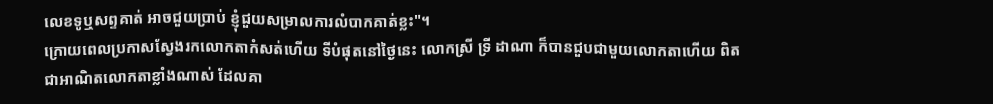លេខទូឬសព្ទគាត់ អាចជួយប្រាប់ ខ្ញុំជួយសម្រាលការលំបាកគាត់ខ្លះ"។
ក្រោយពេលប្រកាសស្វែងរកលោកតាកំសត់ហើយ ទីបំផុតនៅថ្ងៃនេះ លោកស្រី ទ្រី ដាណា ក៏បានជួបជាមួយលោកតាហើយ ពិតជាអាណិតលោកតាខ្លាំងណាស់ ដែលគា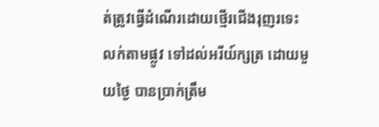ត់ត្រូវធ្វើដំណើរដោយថ្មើរជើងរុញរទេះ លក់តាមផ្លូវ ទៅដល់អរីយ៍ក្សត្រ ដោយមួយថ្ងៃ បានប្រាក់ត្រឹម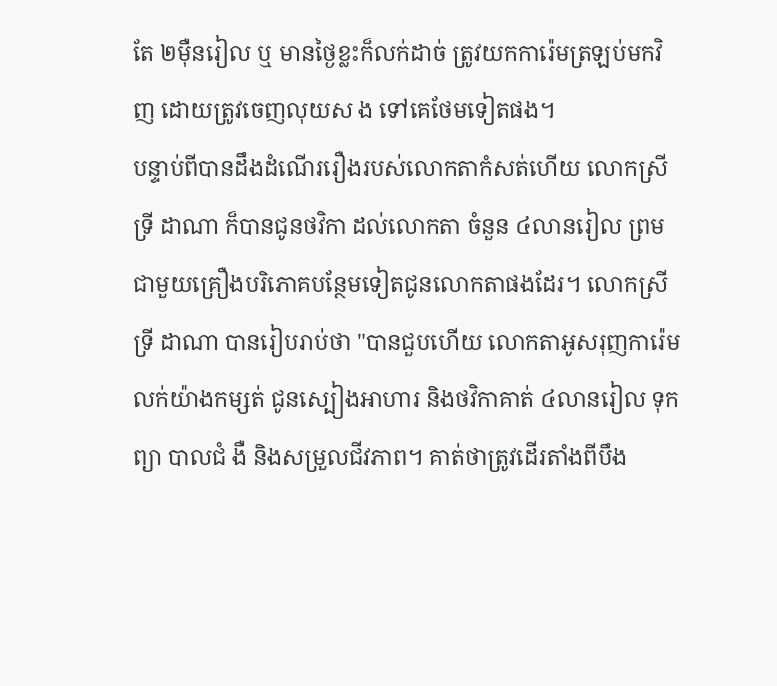តែ ២ម៉ឺនរៀល ឬ មានថ្ងៃខ្លះក៏លក់ដាច់ ត្រូវយកការ៉េមត្រឡប់មកវិញ ដោយត្រូវចេញលុយស ង ទៅគេថែមទៀតផង។
បន្ទាប់ពីបានដឹងដំណើររឿងរបស់លោកតាកំសត់ហើយ លោកស្រី ទ្រី ដាណា ក៏បានជូនថវិកា ដល់លោកតា ចំនួន ៤លានរៀល ព្រមជាមួយគ្រឿងបរិភោគបន្ថែមទៀតជូនលោកតាផងដែរ។ លោកស្រី ទ្រី ដាណា បានរៀបរាប់ថា "បានជួបហើយ លោកតាអូសរុញការ៉េមលក់យ៉ាងកម្សត់ ជូនស្បៀងអាហារ និងថវិកាគាត់ ៤លានរៀល ទុកព្យា បាលជំ ងឺ និងសម្រួលជីវភាព។ គាត់ថាត្រូវដើរតាំងពីបឹង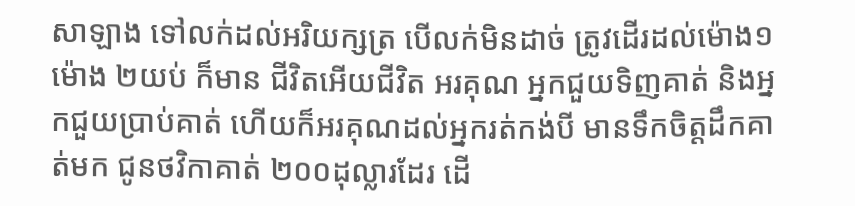សាឡាង ទៅលក់ដល់អរិយក្សត្រ បើលក់មិនដាច់ ត្រូវដើរដល់ម៉ោង១ ម៉ោង ២យប់ ក៏មាន ជីវិតអើយជីវិត អរគុណ អ្នកជួយទិញគាត់ និងអ្នកជួយប្រាប់គាត់ ហើយក៏អរគុណដល់អ្នករត់កង់បី មានទឹកចិត្តដឹកគាត់មក ជូនថវិកាគាត់ ២០០ដុល្លារដែរ ដើ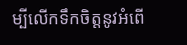ម្បីលើកទឹកចិត្តនូវអំពើ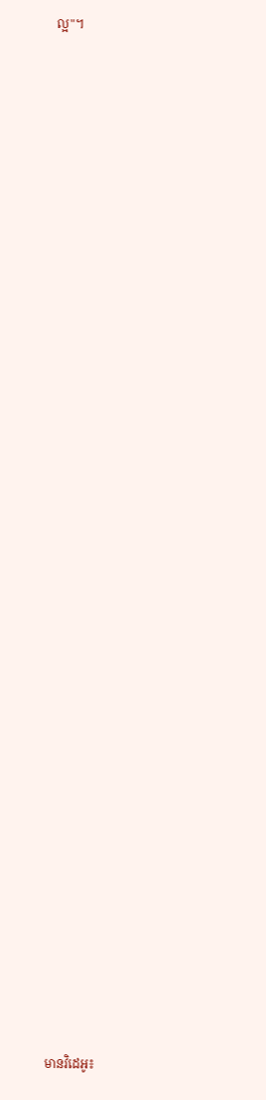ល្អ"។







































មានវិដេអូ៖